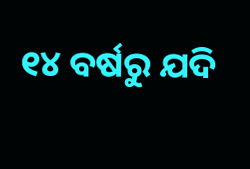୧୪ ବର୍ଷରୁ ଯଦି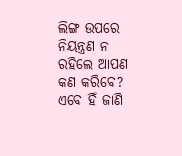ଲିଙ୍ଗ ଉପରେ ନିୟନ୍ତ୍ରଣ ନ ରହିଲେ ଆପଣ କଣ କରିବେ? ଏବେ ହିଁ ଜାଣି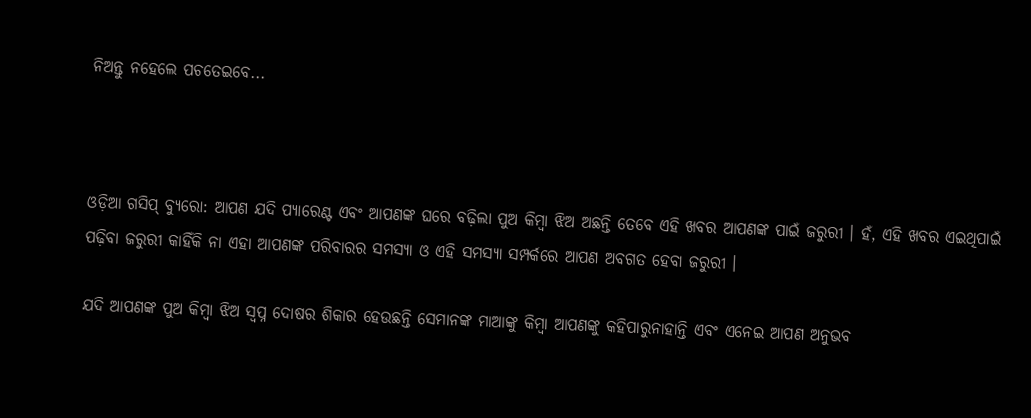ନିଅନ୍ତୁ ନହେଲେ ପଚତେଇବେ...



ଓଡ଼ିଆ ଗସିପ୍ ବ୍ୟୁରୋ: ଆପଣ ଯଦି ପ୍ୟାରେଣ୍ଟ ଏବଂ ଆପଣଙ୍କ ଘରେ ବଢ଼ିଲା ପୁଅ କିମ୍ବା ଝିଅ ଅଛନ୍ତି ତେବେ ଏହି ଖବର ଆପଣଙ୍କ ପାଇଁ ଜରୁରୀ । ହଁ, ଏହି ଖବର ଏଇଥିପାଇଁ ପଢ଼ିବା ଜରୁରୀ କାହିଁକି ନା ଏହା ଆପଣଙ୍କ ପରିବାରର ସମସ୍ୟା ଓ ଏହି ସମସ୍ୟା ସମ୍ପର୍କରେ ଆପଣ ଅବଗତ ହେବା ଜରୁରୀ ।

ଯଦି ଆପଣଙ୍କ ପୁଅ କିମ୍ବା ଝିଅ ସ୍ୱପ୍ନ ଦୋଷର ଶିକାର ହେଉଛନ୍ତି ସେମାନଙ୍କ ମାଆଙ୍କୁ କିମ୍ବା ଆପଣଙ୍କୁ କହିପାରୁନାହାନ୍ତି ଏବଂ ଏନେଇ ଆପଣ ଅନୁଭବ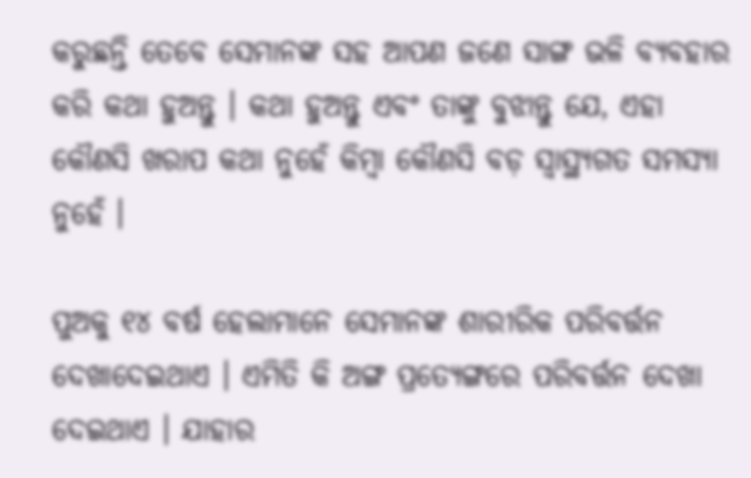କରୁଛନ୍ତି ତେବେ ସେମାନଙ୍କ ସହ ଆପଣ ଜଣେ ସାଙ୍ଗ ଭଳି ବ୍ୟବହାର କରି କଥା ହୁଅନ୍ତୁ । କଥା ହୁଅନ୍ତୁ ଏବଂ ତାଙ୍କୁ ବୁଝାନ୍ତୁ ଯେ, ଏହା କୌଣସି ଖରାପ କଥା ନୁହେଁ କିମ୍ବା କୌଣସି ବଡ଼ ସ୍ୱାସ୍ଥ୍ୟଗତ ସମସ୍ୟା ନୁହେଁ ।

ପୁଅକୁ ୧୪ ବର୍ଷ ହେଲାମାନେ ସେମାନଙ୍କ ଶାରୀରିକ ପରିବର୍ତ୍ତନ ଦେଖାଦେଇଥାଏ । ଏମିତି କି ଅଙ୍ଗ ପ୍ରତ୍ୟେଙ୍ଗରେ ପରିବର୍ତ୍ତନ ଦେଖା ଦେଇଥାଏ । ଯାହାର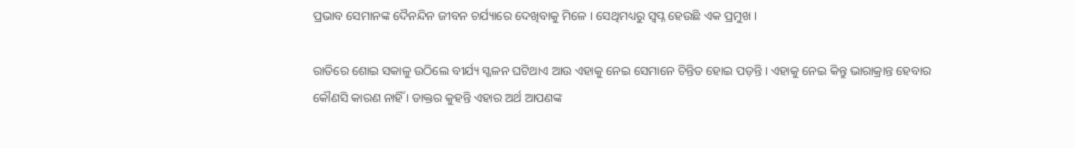ପ୍ରଭାବ ସେମାନଙ୍କ ଦୈନନ୍ଦିନ ଜୀବନ ଚର୍ଯ୍ୟାରେ ଦେଖିବାକୁ ମିଳେ । ସେଥିମଧ୍ୟରୁ ସ୍ୱପ୍ନ ହେଉଛି ଏକ ପ୍ରମୁଖ ।

ରାତିରେ ଶୋଇ ସକାଳୁ ଉଠିଲେ ବୀର୍ଯ୍ୟ ସ୍ଖଳନ ଘଟିଥାଏ ଆଉ ଏହାକୁ ନେଇ ସେମାନେ ଚିନ୍ତିତ ହୋଇ ପଡ଼ନ୍ତି । ଏହାକୁ ନେଇ କିନ୍ତୁ ଭାରାକ୍ରାନ୍ତ ହେବାର କୌଣସି କାରଣ ନାହିଁ । ଡାକ୍ତର କୁହନ୍ତି ଏହାର ଅର୍ଥ ଆପଣଙ୍କ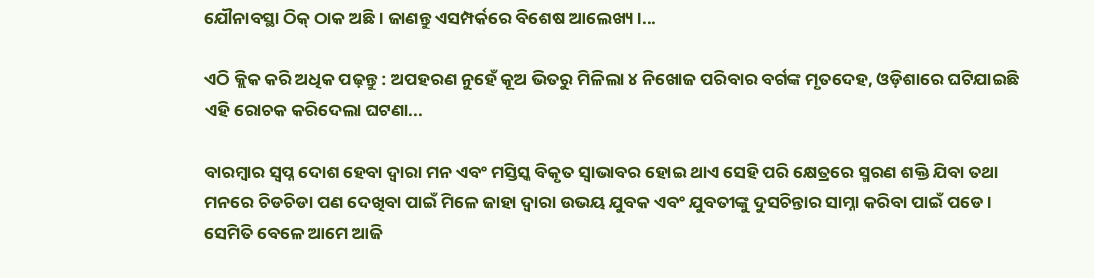ଯୌନାବସ୍ଥା ଠିକ୍ ଠାକ ଅଛି । ଜାଣନ୍ତୁ ଏସମ୍ପର୍କରେ ବିଶେଷ ଆଲେଖ୍ୟ ।...

ଏଠି କ୍ଲିକ କରି ଅଧିକ ପଢ଼ନ୍ତୁ : ଅପହରଣ ନୁହେଁ କୂଅ ଭିତରୁ ମିଳିଲା ୪ ନିଖୋଜ ପରିବାର ବର୍ଗଙ୍କ ମୃତଦେହ, ଓଡ଼ିଶାରେ ଘଟିଯାଇଛି ଏହି ରୋଚକ କରିଦେଲା ଘଟଣା...

ବାରମ୍ବାର ସ୍ୱପ୍ନ ଦୋଶ ହେବା ଦ୍ୱାରା ମନ ଏବଂ ମସ୍ତିସ୍କ ବିକୃତ ସ୍ୱାଭାବର ହୋଇ ଥାଏ ସେହି ପରି କ୍ଷେତ୍ରରେ ସ୍ମରଣ ଶକ୍ତି ଯିବା ତଥା ମନରେ ଚିଡଚିଡା ପଣ ଦେଖିବା ପାଇଁ ମିଳେ ଜାହା ଦ୍ୱାରା ଉଭୟ ଯୁବକ ଏବଂ ଯୁବତୀଙ୍କୁ ଦୁସଚିନ୍ତାର ସାମ୍ନା କରିବା ପାଇଁ ପଡେ । ସେମିତି ବେଳେ ଆମେ ଆଜି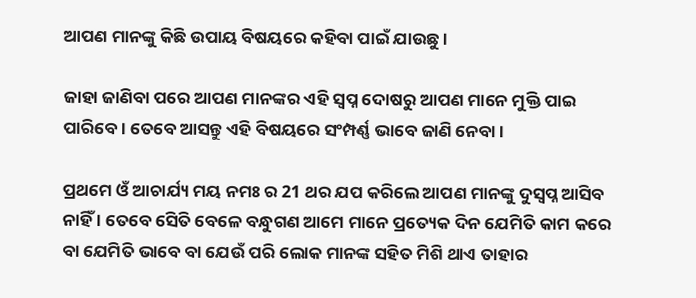ଆପଣ ମାନଙ୍କୁ କିଛି ଉପାୟ ବିଷୟରେ କହିବା ପାଇଁ ଯାଉଛୁ ।

ଜାହା ଜାଣିବା ପରେ ଆପଣ ମାନଙ୍କର ଏହି ସ୍ୱପ୍ନ ଦୋଷରୁ ଆପଣ ମାନେ ମୁକ୍ତି ପାଇ ପାରିବେ । ତେବେ ଆସନ୍ତୁ ଏହି ବିଷୟରେ ସଂମ୍ପର୍ଣ୍ଣ ଭାବେ ଜାଣି ନେବା ।

ପ୍ରଥମେ ଓଁ ଆଚାର୍ଯ୍ୟ ମୟ ନମଃ ର 21 ଥର ଯପ କରିଲେ ଆପଣ ମାନଙ୍କୁ ଦୁସ୍ୱପ୍ନ ଆସିବ ନାହିଁ । ତେବେ ସେିତି ବେଳେ ବନ୍ଧୁଗଣ ଆମେ ମାନେ ପ୍ରତ୍ୟେକ ଦିନ ଯେମିତି କାମ କରେ ବା ଯେମିତି ଭାବେ ବା ଯେଉଁ ପରି ଲୋକ ମାନଙ୍କ ସହିତ ମିଶି ଥାଏ ତାହାର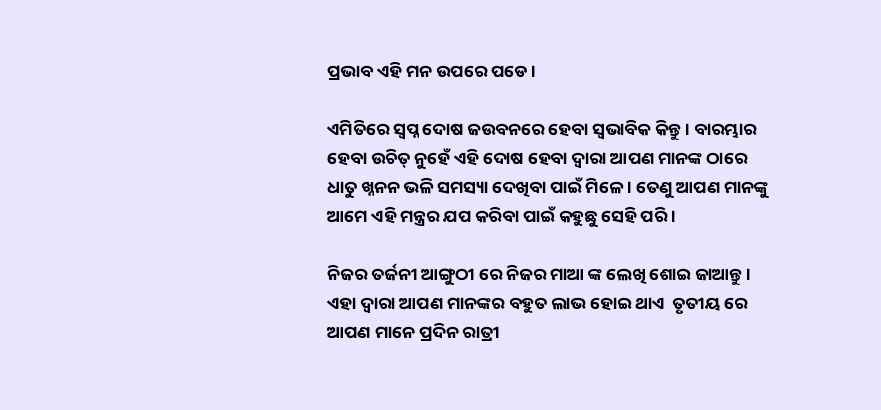ପ୍ରଭାବ ଏହି ମନ ଉପରେ ପଡେ ।

ଏମିତିରେ ସ୍ୱପ୍ନ ଦୋଷ ଜଉବନରେ ହେବା ସ୍ୱଭାବିକ କିନ୍ତୁ । ବାରମ୍ଭାର ହେବା ଉଚିତ୍ ନୁହେଁ ଏହି ଦୋଷ ହେବା ଦ୍ୱାରା ଆପଣ ମାନଙ୍କ ଠାରେ ଧାତୁ ଖ୍ନନନ ଭଳି ସମସ୍ୟା ଦେଖିବା ପାଇଁ ମିଳେ । ତେଣୁ ଆପଣ ମାନଙ୍କୁ ଆମେ ଏହି ମନ୍ତ୍ରର ଯପ କରିବା ପାଇଁ କହୁଛୁ ସେହି ପରି ।

ନିଜର ତର୍ଜନୀ ଆଙ୍ଗୁଠୀ ରେ ନିଜର ମାଆ ଙ୍କ ଲେଖି ଶୋଇ ଜାଆନ୍ତୁ । ଏହା ଦ୍ୱାରା ଆପଣ ମାନଙ୍କର ବହୁତ ଲାଭ ହୋଇ ଥାଏ  ତୃତୀୟ ରେ ଆପଣ ମାନେ ପ୍ରଦିନ ରାତ୍ରୀ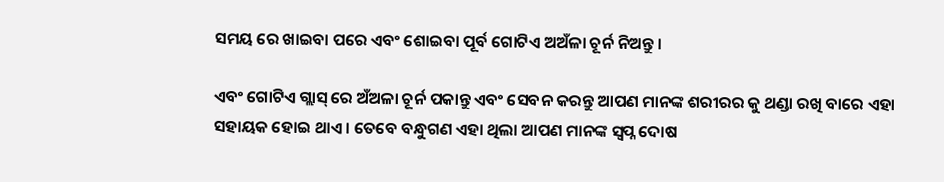ସମୟ ରେ ଖାଇବା ପରେ ଏବଂ ଶୋଇବା ପୂର୍ବ ଗୋଟିଏ ଅଅଁଳା ଚୂର୍ନ ନିଅନ୍ତୁ ।

ଏବଂ ଗୋଟିଏ ଗ୍ଲାସ୍ ରେ ଅଁଅଳା ଚୂର୍ନ ପକାନ୍ତୁ ଏବଂ ସେବନ କରନ୍ତୁ ଆପଣ ମାନଙ୍କ ଶରୀରର କୁ ଥଣ୍ଡା ରଖି ବାରେ ଏହା ସହାୟକ ହୋଇ ଥାଏ । ତେବେ ବନ୍ଧୁଗଣ ଏହା ଥିଲା ଆପଣ ମାନଙ୍କ ସ୍ୱପ୍ନ ଦୋଷ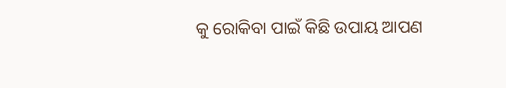କୁ ରୋକିବା ପାଇଁ କିଛି ଉପାୟ ଆପଣ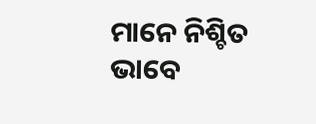ମାନେ ନିଶ୍ଚିତ ଭାବେ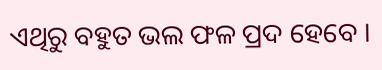ଏଥିରୁ ବହୁତ ଭଲ ଫଳ ପ୍ରଦ ହେବେ ।